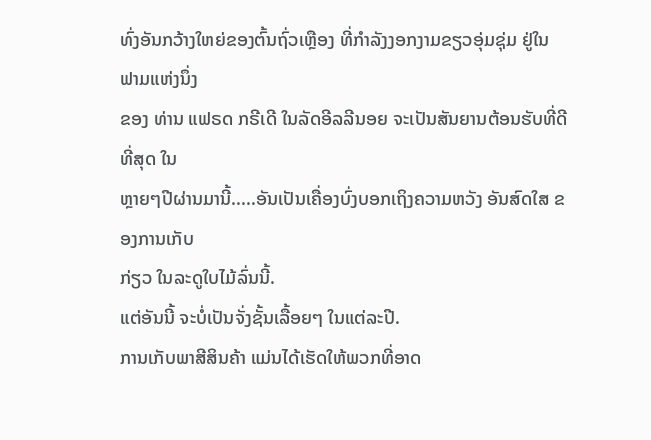ທົ່ງອັນກວ້າງໃຫຍ່ຂອງຕົ້ນຖົ່ວເຫຼືອງ ທີ່ກຳລັງງອກງາມຂຽວອຸ່ມຊຸ່ມ ຢູ່ໃນຟາມແຫ່ງນຶ່ງ
ຂອງ ທ່ານ ແຟຣດ ກຣີເດີ ໃນລັດອີລລີນອຍ ຈະເປັນສັນຍານຕ້ອນຮັບທີ່ດີທີ່ສຸດ ໃນ
ຫຼາຍໆປີຜ່ານມານີ້.....ອັນເປັນເຄື່ອງບົ່ງບອກເຖິງຄວາມຫວັງ ອັນສົດໃສ ຂອງການເກັບ
ກ່ຽວ ໃນລະດູໃບໄມ້ລົ່ນນີ້.
ແຕ່ອັນນີ້ ຈະບໍ່ເປັນຈັ່ງຊັ້ນເລື້ອຍໆ ໃນແຕ່ລະປີ.
ການເກັບພາສີສິນຄ້າ ແມ່ນໄດ້ເຮັດໃຫ້ພວກທີ່ອາດ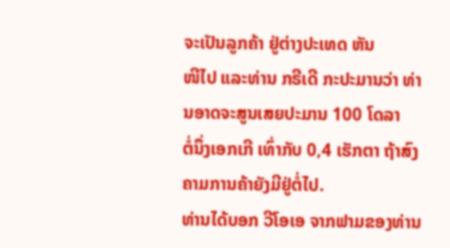ຈະເປັນລູກຄ້າ ຢູ່ຕ່າງປະເທດ ຫັນ
ໜີໄປ ແລະທ່ານ ກຣີເດີ ກະປະມານວ່າ ທ່ານອາດຈະສູນເສຍປະມານ 100 ໂດລາ
ຕໍ່ນຶ່ງເອກເກີ ເທົ່າກັບ 0,4 ເຮັກຕາ ຖ້າສົງຄາມການຄ້າຍັງມີຢູ່ຕໍ່ໄປ.
ທ່ານໄດ້ບອກ ວີໂອເອ ຈາກຟາມຂອງທ່ານ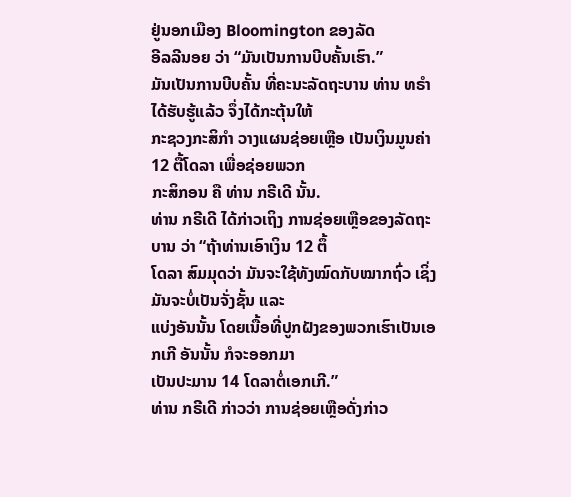ຢູ່ນອກເມືອງ Bloomington ຂອງລັດ
ອີລລີນອຍ ວ່າ “ມັນເປັນການບີບຄັ້ນເຮົາ.”
ມັນເປັນການບີບຄັ້ນ ທີ່ຄະນະລັດຖະບານ ທ່ານ ທຣຳ ໄດ້ຮັບຮູ້ແລ້ວ ຈຶ່ງໄດ້ກະຕຸ້ນໃຫ້
ກະຊວງກະສິກຳ ວາງແຜນຊ່ອຍເຫຼືອ ເປັນເງິນມູນຄ່າ 12 ຕື້ໂດລາ ເພື່ອຊ່ອຍພວກ
ກະສິກອນ ຄື ທ່ານ ກຣີເດີ ນັ້ນ.
ທ່ານ ກຣີເດີ ໄດ້ກ່າວເຖິງ ການຊ່ອຍເຫຼືອຂອງລັດຖະບານ ວ່າ “ຖ້າທ່ານເອົາເງິນ 12 ຕຶ້
ໂດລາ ສົມມຸດວ່າ ມັນຈະໃຊ້ທັງໝົດກັບໝາກຖົ່ວ ເຊິ່ງມັນຈະບໍ່ເປັນຈັ່ງຊັ້ນ ແລະ
ແບ່ງອັນນັ້ນ ໂດຍເນື້ອທີ່ປູກຝັງຂອງພວກເຮົາເປັນເອກເກີ ອັນນັ້ນ ກໍຈະອອກມາ
ເປັນປະມານ 14 ໂດລາຕໍ່ເອກເກີ.”
ທ່ານ ກຣີເດີ ກ່າວວ່າ ການຊ່ອຍເຫຼືອດັ່ງກ່າວ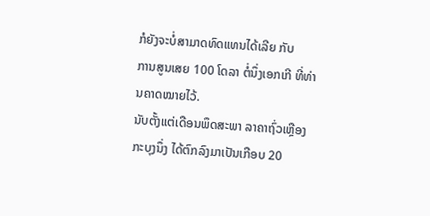ກໍຍັງຈະບໍ່ສາມາດທົດແທນໄດ້ເລີຍ ກັບ
ການສູນເສຍ 100 ໂດລາ ຕໍ່ນຶ່ງເອກເກີ ທີ່ທ່ານຄາດໝາຍໄວ້.
ນັບຕັ້ງແຕ່ເດືອນພຶດສະພາ ລາຄາຖົ່ວເຫຼືອງກະບຸງນຶ່ງ ໄດ້ຕົກລົງມາເປັນເກືອບ 20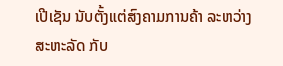ເປີເຊັນ ນັບຕັ້ງແຕ່ສົງຄາມການຄ້າ ລະຫວ່າງ ສະຫະລັດ ກັບ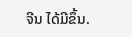ຈີນ ໄດ້ມີຂຶ້ນ.